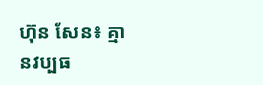ហ៊ុន សែន៖ គ្មានវប្បធ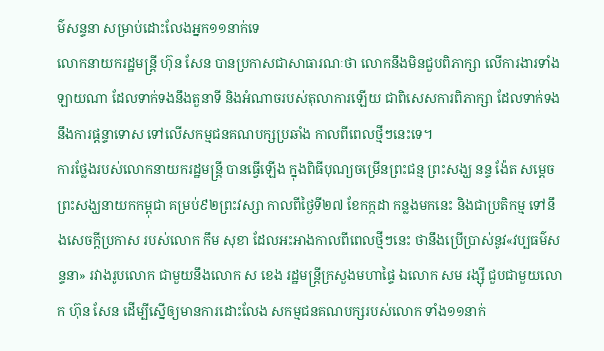ម៌សន្ទនា សម្រាប់ដោះលែងអ្នក១១នាក់ទេ
លោកនាយករដ្ឋមន្រ្តី ហ៊ុន សែន បានប្រកាសជាសាធារណៈថា លោកនឹងមិនជួបពិភាក្សា លើការងារទាំងឡាយណា ដែលទាក់ទងនឹងតួនាទី និងអំណាចរបស់តុលាការឡើយ ជាពិសេសការពិភាក្សា ដែលទាក់ទងនឹងការផ្ដន្ទាទោស ទៅលើសកម្មជនគណបក្សប្រឆាំង កាលពីពេលថ្មីៗនេះទេ។
ការថ្លែងរបស់លោកនាយករដ្ឋមន្រ្តី បានធ្វើឡើង ក្នុងពិធីបុណ្យចម្រើនព្រះជន្ម ព្រះសង្ឃ នន្ទ ង៉ែត សម្តេចព្រះសង្ឃនាយកកម្ពុជា គម្រប់៩២ព្រះវស្សា កាលពីថ្ងៃទី២៧ ខែកក្កដា កន្លងមកនេះ និងជាប្រតិកម្ម ទៅនឹងសេចក្ដីប្រកាស របស់លោក កឹម សុខា ដែលអះអាងកាលពីពេលថ្មីៗនេះ ថានឹងប្រើប្រាស់នូវ«វប្បធម៌សន្ទនា» រវាងរូបលោក ជាមួយនឹងលោក ស ខេង រដ្ឋមន្រ្តីក្រសួងមហាផ្ទៃ ឯលោក សម រង្ស៊ី ជួបជាមួយលោក ហ៊ុន សែន ដើម្បីស្នើឲ្យមានការដោះលែង សកម្មជនគណបក្សរបស់លោក ទាំង១១នាក់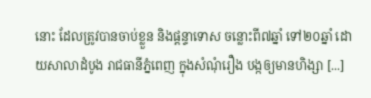នោះ ដែលត្រូវបានចាប់ខ្លួន និងផ្តន្ទាទោស ចន្លោះពី៧ឆ្នាំ ទៅ២០ឆ្នាំ ដោយសាលាដំបូង រាជធានីភ្នំពេញ ក្នុងសំណុំរឿង បង្កឲ្យមានហិង្សា [...]